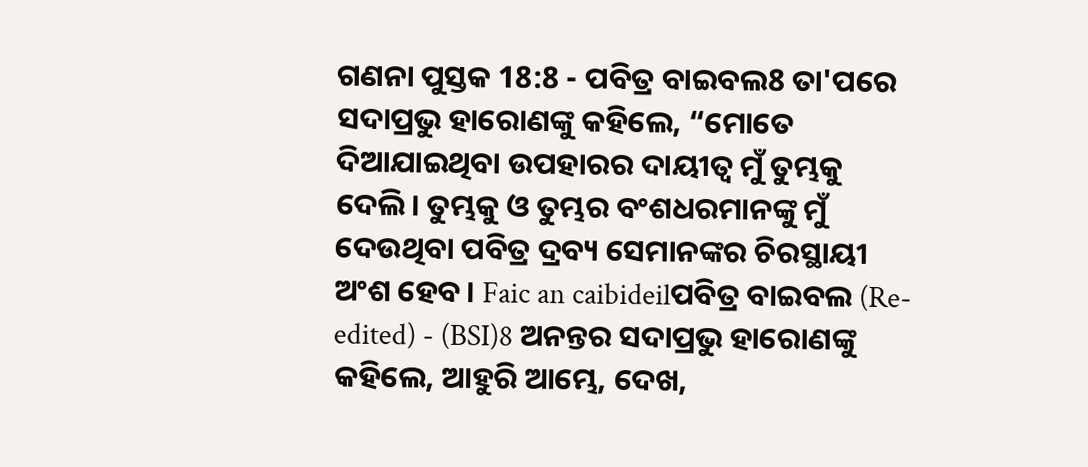ଗଣନା ପୁସ୍ତକ 18:8 - ପବିତ୍ର ବାଇବଲ8 ତା'ପରେ ସଦାପ୍ରଭୁ ହାରୋଣଙ୍କୁ କହିଲେ, “ମୋତେ ଦିଆଯାଇଥିବା ଉପହାରର ଦାୟୀତ୍ୱ ମୁଁ ତୁମ୍ଭକୁ ଦେଲି। ତୁମ୍ଭକୁ ଓ ତୁମ୍ଭର ବଂଶଧରମାନଙ୍କୁ ମୁଁ ଦେଉଥିବା ପବିତ୍ର ଦ୍ରବ୍ୟ ସେମାନଙ୍କର ଚିରସ୍ଥାୟୀ ଅଂଶ ହେବ। Faic an caibideilପବିତ୍ର ବାଇବଲ (Re-edited) - (BSI)8 ଅନନ୍ତର ସଦାପ୍ରଭୁ ହାରୋଣଙ୍କୁ କହିଲେ, ଆହୁରି ଆମ୍ଭେ, ଦେଖ,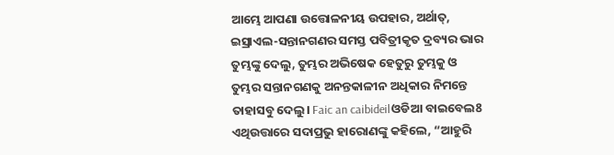ଆମ୍ଭେ ଆପଣା ଉତ୍ତୋଳନୀୟ ଉପହାର, ଅର୍ଥାତ୍, ଇସ୍ରାଏଲ-ସନ୍ତାନଗଣର ସମସ୍ତ ପବିତ୍ରୀକୃତ ଦ୍ରବ୍ୟର ଭାର ତୁମ୍ଭଙ୍କୁ ଦେଲୁ, ତୁମ୍ଭର ଅଭିଷେକ ହେତୁରୁ ତୁମ୍ଭକୁ ଓ ତୁମ୍ଭର ସନ୍ତାନଗଣକୁ ଅନନ୍ତକାଳୀନ ଅଧିକାର ନିମନ୍ତେ ତାହାସବୁ ଦେଲୁ। Faic an caibideilଓଡିଆ ବାଇବେଲ8 ଏଥିଉତ୍ତାରେ ସଦାପ୍ରଭୁ ହାରୋଣଙ୍କୁ କହିଲେ, “ଆହୁରି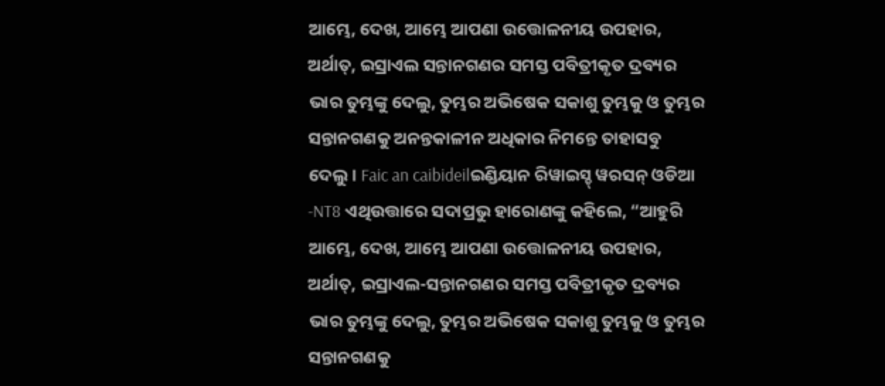ଆମ୍ଭେ, ଦେଖ, ଆମ୍ଭେ ଆପଣା ଉତ୍ତୋଳନୀୟ ଉପହାର, ଅର୍ଥାତ୍, ଇସ୍ରାଏଲ ସନ୍ତାନଗଣର ସମସ୍ତ ପବିତ୍ରୀକୃତ ଦ୍ରବ୍ୟର ଭାର ତୁମ୍ଭଙ୍କୁ ଦେଲୁ, ତୁମ୍ଭର ଅଭିଷେକ ସକାଶୁ ତୁମ୍ଭକୁ ଓ ତୁମ୍ଭର ସନ୍ତାନଗଣକୁ ଅନନ୍ତକାଳୀନ ଅଧିକାର ନିମନ୍ତେ ତାହାସବୁ ଦେଲୁ। Faic an caibideilଇଣ୍ଡିୟାନ ରିୱାଇସ୍ଡ୍ ୱରସନ୍ ଓଡିଆ -NT8 ଏଥିଉତ୍ତାରେ ସଦାପ୍ରଭୁ ହାରୋଣଙ୍କୁ କହିଲେ, “ଆହୁରି ଆମ୍ଭେ, ଦେଖ, ଆମ୍ଭେ ଆପଣା ଉତ୍ତୋଳନୀୟ ଉପହାର, ଅର୍ଥାତ୍, ଇସ୍ରାଏଲ-ସନ୍ତାନଗଣର ସମସ୍ତ ପବିତ୍ରୀକୃତ ଦ୍ରବ୍ୟର ଭାର ତୁମ୍ଭଙ୍କୁ ଦେଲୁ, ତୁମ୍ଭର ଅଭିଷେକ ସକାଶୁ ତୁମ୍ଭକୁ ଓ ତୁମ୍ଭର ସନ୍ତାନଗଣକୁ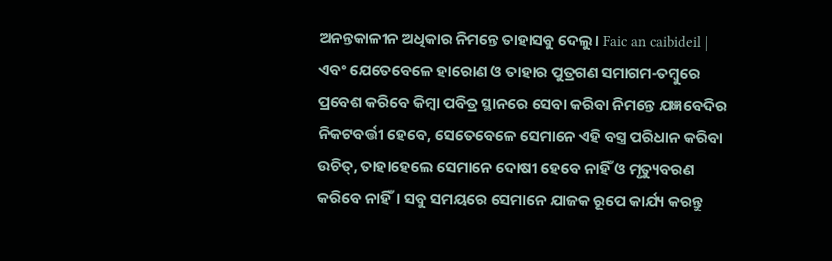ଅନନ୍ତକାଳୀନ ଅଧିକାର ନିମନ୍ତେ ତାହାସବୁ ଦେଲୁ। Faic an caibideil |
ଏବଂ ଯେତେବେଳେ ହାରୋଣ ଓ ତାହାର ପୁତ୍ରଗଣ ସମାଗମ-ତମ୍ବୁରେ ପ୍ରବେଶ କରିବେ କିମ୍ବା ପବିତ୍ର ସ୍ଥାନରେ ସେବା କରିବା ନିମନ୍ତେ ଯଜ୍ଞବେଦିର ନିକଟବର୍ତ୍ତୀ ହେବେ, ସେତେବେଳେ ସେମାନେ ଏହି ବସ୍ତ୍ର ପରିଧାନ କରିବା ଉଚିତ୍, ତାହାହେଲେ ସେମାନେ ଦୋଷୀ ହେବେ ନାହିଁ ଓ ମୃତ୍ୟୁବରଣ କରିବେ ନାହିଁ। ସବୁ ସମୟରେ ସେମାନେ ଯାଜକ ରୂପେ କାର୍ଯ୍ୟ କରନ୍ତୁ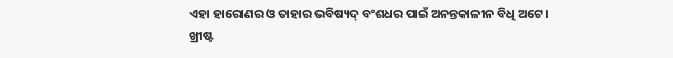ଏହା ହାରୋଣର ଓ ତାହାର ଭବିଷ୍ୟଦ୍ ବଂଶଧର ପାଇଁ ଅନନ୍ତକାଳୀନ ବିଧି ଅଟେ।
ଖ୍ରୀଷ୍ଟ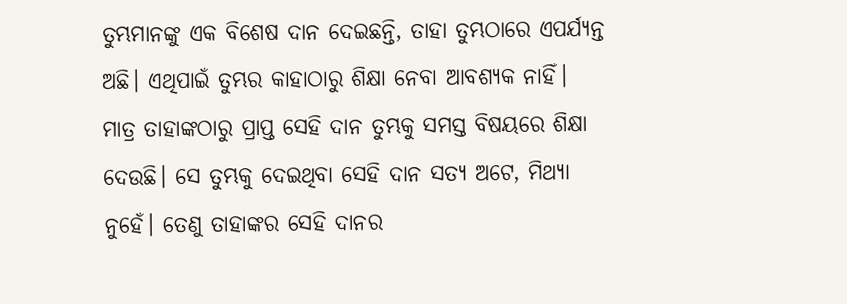ତୁମ୍ଭମାନଙ୍କୁ ଏକ ବିଶେଷ ଦାନ ଦେଇଛନ୍ତି, ତାହା ତୁମ୍ଭଠାରେ ଏପର୍ଯ୍ୟନ୍ତ ଅଛି। ଏଥିପାଇଁ ତୁମ୍ଭର କାହାଠାରୁ ଶିକ୍ଷା ନେବା ଆବଶ୍ୟକ ନାହିଁ। ମାତ୍ର ତାହାଙ୍କଠାରୁ ପ୍ରାପ୍ତ ସେହି ଦାନ ତୁମ୍ଭକୁ ସମସ୍ତ ବିଷୟରେ ଶିକ୍ଷା ଦେଉଛି। ସେ ତୁମ୍ଭକୁ ଦେଇଥିବା ସେହି ଦାନ ସତ୍ୟ ଅଟେ, ମିଥ୍ୟା ନୁହେଁ। ତେଣୁ ତାହାଙ୍କର ସେହି ଦାନର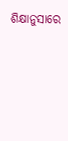ଶିକ୍ଷାନୁସାରେ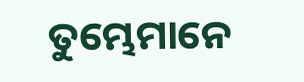ତୁମ୍ଭେମାନେ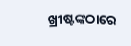ଖ୍ରୀଷ୍ଟଙ୍କଠାରେ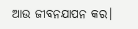ଆଉ ଜୀବନଯାପନ କର।